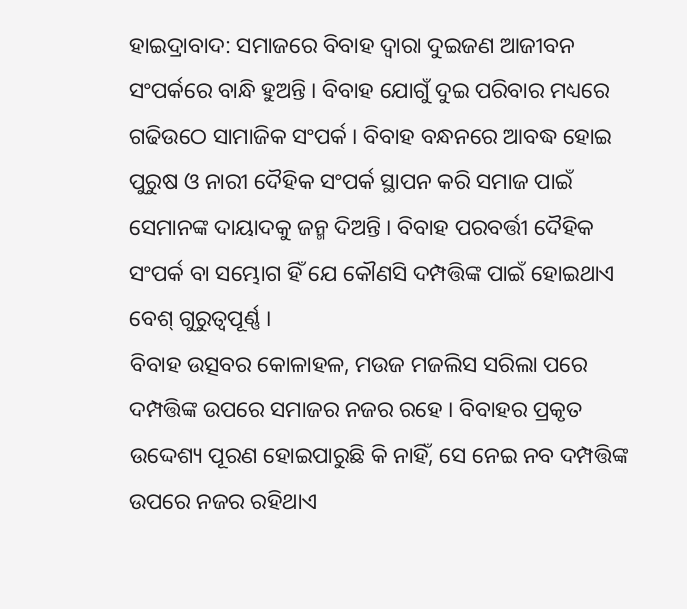ହାଇଦ୍ରାବାଦ: ସମାଜରେ ବିବାହ ଦ୍ବାରା ଦୁଇଜଣ ଆଜୀବନ ସଂପର୍କରେ ବାନ୍ଧି ହୁଅନ୍ତି । ବିବାହ ଯୋଗୁଁ ଦୁଇ ପରିବାର ମଧ୍ୟରେ ଗଢିଉଠେ ସାମାଜିକ ସଂପର୍କ । ବିବାହ ବନ୍ଧନରେ ଆବଦ୍ଧ ହୋଇ ପୁରୁଷ ଓ ନାରୀ ଦୈହିକ ସଂପର୍କ ସ୍ଥାପନ କରି ସମାଜ ପାଇଁ ସେମାନଙ୍କ ଦାୟାଦକୁ ଜନ୍ମ ଦିଅନ୍ତି । ବିବାହ ପରବର୍ତ୍ତୀ ଦୈହିକ ସଂପର୍କ ବା ସମ୍ଭୋଗ ହିଁ ଯେ କୌଣସି ଦମ୍ପତ୍ତିଙ୍କ ପାଇଁ ହୋଇଥାଏ ବେଶ୍ ଗୁରୁତ୍ବପୂର୍ଣ୍ଣ ।
ବିବାହ ଉତ୍ସବର କୋଳାହଳ, ମଉଜ ମଜଲିସ ସରିଲା ପରେ ଦମ୍ପତ୍ତିଙ୍କ ଉପରେ ସମାଜର ନଜର ରହେ । ବିବାହର ପ୍ରକୃତ ଉଦ୍ଦେଶ୍ୟ ପୂରଣ ହୋଇପାରୁଛି କି ନାହିଁ, ସେ ନେଇ ନବ ଦମ୍ପତ୍ତିଙ୍କ ଉପରେ ନଜର ରହିଥାଏ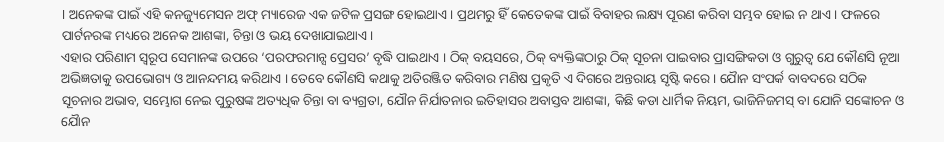। ଅନେକଙ୍କ ପାଇଁ ଏହି କନଜ୍ୟୁମେସନ ଅଫ୍ ମ୍ୟାରେଜ ଏକ ଜଟିଳ ପ୍ରସଙ୍ଗ ହୋଇଥାଏ । ପ୍ରଥମରୁ ହିଁ କେତେକଙ୍କ ପାଇଁ ବିବାହର ଲକ୍ଷ୍ୟ ପୂରଣ କରିବା ସମ୍ଭବ ହୋଇ ନ ଥାଏ । ଫଳରେ ପାର୍ଟନରଙ୍କ ମଧ୍ୟରେ ଅନେକ ଆଶଙ୍କା, ଚିନ୍ତା ଓ ଭୟ ଦେଖାଯାଇଥାଏ ।
ଏହାର ପରିଣାମ ସ୍ବରୂପ ସେମାନଙ୍କ ଉପରେ ‘ପରଫରମାନ୍ସ ପ୍ରେସର’ ବୃଦ୍ଧି ପାଇଥାଏ । ଠିକ୍ ବୟସରେ, ଠିକ୍ ବ୍ୟକ୍ତିଙ୍କଠାରୁ ଠିକ୍ ସୂଚନା ପାଇବାର ପ୍ରାସଙ୍ଗିକତା ଓ ଗୁରୁତ୍ବ ଯେ କୌଣସି ନୂଆ ଅଭିଜ୍ଞତାକୁ ଉପଭୋଗ୍ୟ ଓ ଆନନ୍ଦମୟ କରିଥାଏ । ତେବେ କୌଣସି କଥାକୁ ଅତିରଞ୍ଜିତ କରିବାର ମଣିଷ ପ୍ରକୃତି ଏ ଦିଗରେ ଅନ୍ତରାୟ ସୃଷ୍ଟି କରେ । ଯୈାନ ସଂପର୍କ ବାବଦରେ ସଠିକ ସୂଚନାର ଅଭାବ, ସମ୍ଭୋଗ ନେଇ ପୁରୁଷଙ୍କ ଅତ୍ୟଧିକ ଚିନ୍ତା ବା ବ୍ୟଗ୍ରତା, ଯୌନ ନିର୍ଯାତନାର ଇତିହାସର ଅବାସ୍ତବ ଆଶଙ୍କା, କିଛି କଡା ଧାର୍ମିକ ନିୟମ, ଭାଜିନିଜମସ୍ ବା ଯୋନି ସଙ୍କୋଚନ ଓ ଯୈାନ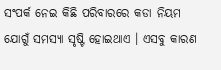ସଂପର୍କ ନେଇ କିଛି ପରିବାରରେ କଡା ନିୟମ ଯୋଗୁଁ ସମସ୍ୟା ସୃଷ୍ଟି ହୋଇଥାଏ । ଏସବୁ କାରଣ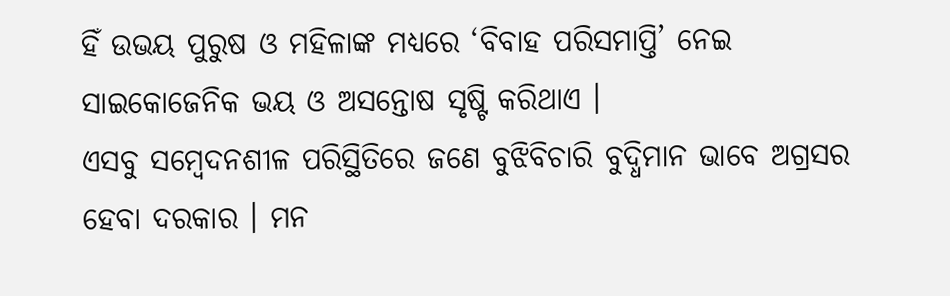ହିଁ ଉଭୟ ପୁରୁଷ ଓ ମହିଳାଙ୍କ ମଧ୍ୟରେ ‘ବିବାହ ପରିସମାପ୍ତି’ ନେଇ ସାଇକୋଜେନିକ ଭୟ ଓ ଅସନ୍ତୋଷ ସୃଷ୍ଟି କରିଥାଏ ।
ଏସବୁ ସମ୍ବେଦନଶୀଳ ପରିସ୍ଥିତିରେ ଜଣେ ବୁଝିବିଚାରି ବୁଦ୍ଧିମାନ ଭାବେ ଅଗ୍ରସର ହେବା ଦରକାର । ମନ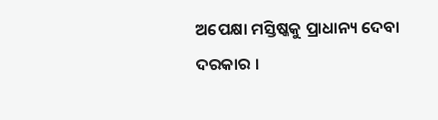ଅପେକ୍ଷା ମସ୍ତିଷ୍କକୁ ପ୍ରାଧାନ୍ୟ ଦେବା ଦରକାର ।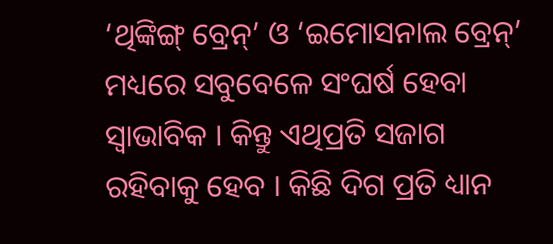‘ଥିଙ୍କିଙ୍ଗ୍ ବ୍ରେନ୍’ ଓ ‘ଇମୋସନାଲ ବ୍ରେନ୍’ ମଧ୍ୟରେ ସବୁବେଳେ ସଂଘର୍ଷ ହେବା ସ୍ବାଭାବିକ । କିନ୍ତୁ ଏଥିପ୍ରତି ସଜାଗ ରହିବାକୁ ହେବ । କିଛି ଦିଗ ପ୍ରତି ଧ୍ୟାନ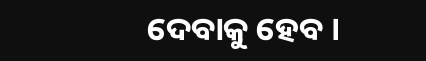ଦେବାକୁ ହେବ ।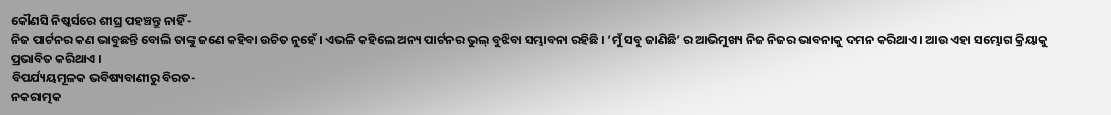କୌଣସି ନିଷ୍କର୍ସରେ ଶୀଘ୍ର ପହଞ୍ଚନ୍ତୁ ନାହିଁ -
ନିଜ ପାର୍ଟନର କଣ ଭାବୁଛନ୍ତି ବୋଲି ତାଙ୍କୁ ଜଣେ କହିବା ଉଚିତ ନୁହେଁ । ଏଭଳି କହିଲେ ଅନ୍ୟ ପାର୍ଟନର ଭୁଲ୍ ବୁଝିବା ସମ୍ଭାବନା ରହିଛି । ‘ମୁଁ ସବୁ ଜାଣିଛି’ ର ଆଭିମୁଖ୍ୟ ନିଜ ନିଜର ଭାବନାକୁ ଦମନ କରିଥାଏ । ଆଉ ଏହା ସମ୍ଭୋଗ କ୍ରିୟାକୁ ପ୍ରଭାବିତ କରିଥାଏ ।
ବିପର୍ଯ୍ୟୟମୂଳକ ଭବିଷ୍ୟବାଣୀରୁ ବିରତ-
ନକରାତ୍ମକ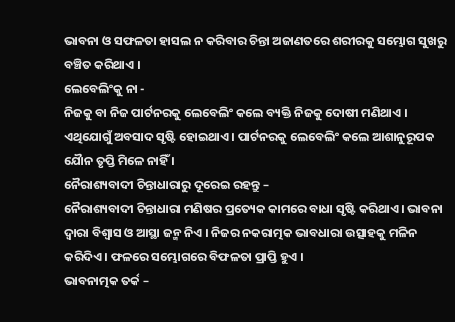ଭାବନା ଓ ସଫଳତା ହାସଲ ନ କରିବାର ଚିନ୍ତା ଅଜାଣତରେ ଶରୀରକୁ ସମ୍ଭୋଗ ସୁଖରୁ ବଞ୍ଚିତ କରିଥାଏ ।
ଲେବେଲିଂକୁ ନା -
ନିଜକୁ ବା ନିଜ ପାର୍ଟନରକୁ ଲେବେଲିଂ କଲେ ବ୍ୟକ୍ତି ନିଜକୁ ଦୋଷୀ ମଣିଥାଏ । ଏଥିଯୋଗୁଁ ଅବସାଦ ସୃଷ୍ଟି ହୋଇଥାଏ । ପାର୍ଟନରକୁ ଲେବେଲିଂ କଲେ ଆଶାନୁରୂପକ ଯୈାନ ତୃପ୍ତି ମିଳେ ନାହିଁ ।
ନୈରାଶ୍ୟବାଦୀ ଚିନ୍ତାଧାରାରୁ ଦୂରେଇ ରହନ୍ତୁ –
ନୈରାଶ୍ୟବାଦୀ ଚିନ୍ତାଧାରା ମଣିଷର ପ୍ରତ୍ୟେକ କାମରେ ବାଧା ସୃଷ୍ଟି କରିଥାଏ । ଭାବନା ଦ୍ବାରା ବିଶ୍ବାସ ଓ ଆସ୍ଥା ଜନ୍ମ ନିଏ । ନିଜର ନକରାତ୍ମକ ଭାବଧାରା ଉତ୍ସାହକୁ ମଳିନ କରିଦିଏ । ଫଳରେ ସମ୍ଭୋଗରେ ବିଫଳତା ପ୍ରାପ୍ତି ହୁଏ ।
ଭାବନାତ୍ମକ ତର୍କ –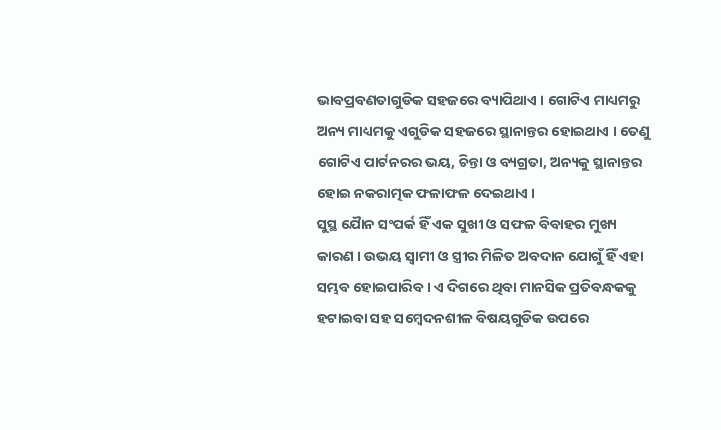ଭାବପ୍ରବଣତାଗୁଡିକ ସହଜରେ ବ୍ୟାପିଥାଏ । ଗୋଟିଏ ମାଧ୍ୟମରୁ ଅନ୍ୟ ମାଧ୍ୟମକୁ ଏଗୁଡିକ ସହଜରେ ସ୍ଥାନାନ୍ତର ହୋଇଥାଏ । ତେଣୁ ଗୋଟିଏ ପାର୍ଟନରର ଭୟ, ଚିନ୍ତା ଓ ବ୍ୟଗ୍ରତା, ଅନ୍ୟକୁ ସ୍ଥାନାନ୍ତର ହୋଇ ନକରାତ୍ମକ ଫଳାଫଳ ଦେଇଥାଏ ।
ସୁସ୍ଥ ଯୈାନ ସଂପର୍କ ହିଁ ଏକ ସୁଖୀ ଓ ସଫଳ ବିବାହର ମୁଖ୍ୟ କାରଣ । ଉଭୟ ସ୍ବାମୀ ଓ ସ୍ତ୍ରୀର ମିଳିତ ଅବଦାନ ଯୋଗୁଁ ହିଁ ଏହା ସମ୍ଭବ ହୋଇପାରିବ । ଏ ଦିଗରେ ଥିବା ମାନସିକ ପ୍ରତିବନ୍ଧକକୁ ହଟାଇବା ସହ ସମ୍ବେଦନଶୀଳ ବିଷୟଗୁଡିକ ଉପରେ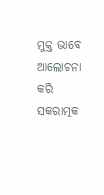ମୁକ୍ତ ଭାବେ ଆଲୋଚନା କରି ସକରାତ୍ମକ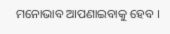ମନୋଭାବ ଆପଣାଇବାକୁ ହେବ ।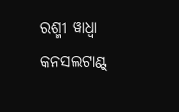ରଶ୍ମୀ ୱାଧ୍ବା
କନସଲଟାଣ୍ଟ୍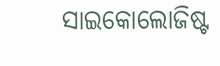ସାଇକୋଲୋଜିଷ୍ଟ